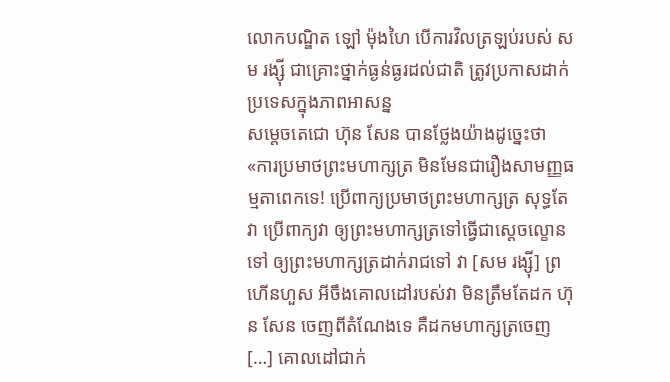លោកបណ្ឌិត ឡៅ ម៉ុងហៃ បើការវិលត្រឡប់របស់ សម រង្ស៊ី ជាគ្រោះថ្នាក់ធ្ងន់ធ្ងរដល់ជាតិ ត្រូវប្រកាសដាក់ប្រទេសក្នុងភាពអាសន្ន
សម្តេចតេជោ ហ៊ុន សែន បានថ្លែងយ៉ាងដូច្នេះថា «ការប្រមាថព្រះមហាក្សត្រ មិនមែនជារឿងសាមញ្ញធម្មតាពេកទេ! ប្រើពាក្យប្រមាថព្រះមហាក្សត្រ សុទ្ធតែវា ប្រើពាក្យវា ឲ្យព្រះមហាក្សត្រទៅធ្វើជាស្តេចល្ខោនទៅ ឲ្យព្រះមហាក្សត្រដាក់រាជទៅ វា [សម រង្ស៊ី] ព្រហើនហួស អីចឹងគោលដៅរបស់វា មិនត្រឹមតែដក ហ៊ុន សែន ចេញពីតំណែងទេ គឺដកមហាក្សត្រចេញ […] គោលដៅជាក់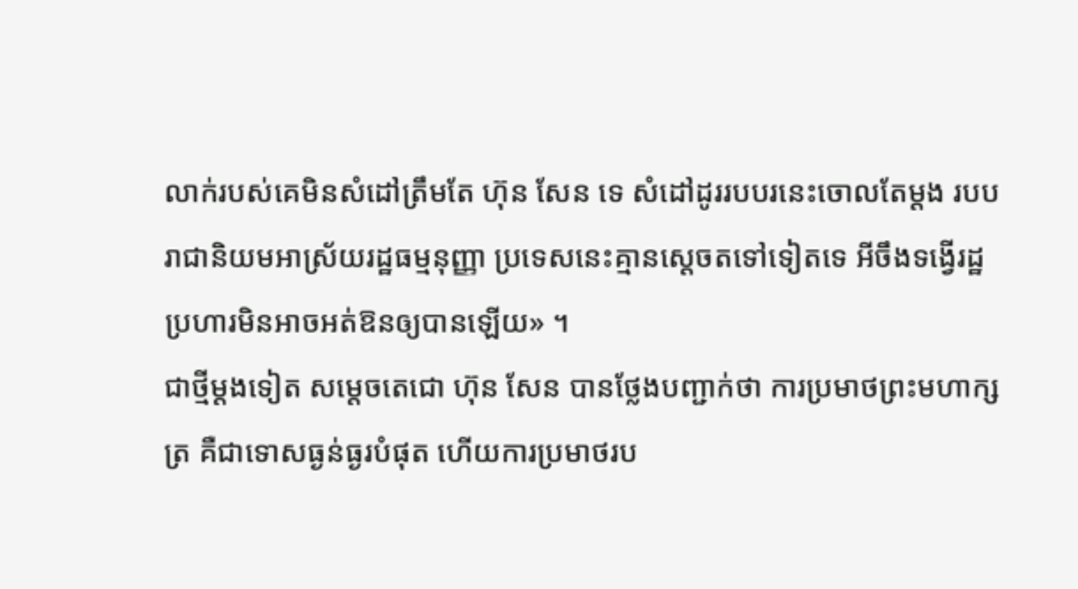លាក់របស់គេមិនសំដៅត្រឹមតែ ហ៊ុន សែន ទេ សំដៅដូររបបរនេះចោលតែម្តង របបរាជានិយមអាស្រ័យរដ្ឋធម្មនុញ្ញា ប្រទេសនេះគ្មានស្តេចតទៅទៀតទេ អីចឹងទង្វើរដ្ឋប្រហារមិនអាចអត់ឱនឲ្យបានឡើយ» ។
ជាថ្មីម្តងទៀត សម្តេចតេជោ ហ៊ុន សែន បានថ្លែងបញ្ជាក់ថា ការប្រមាថព្រះមហាក្សត្រ គឺជាទោសធ្ងន់ធ្ងរបំផុត ហើយការប្រមាថរប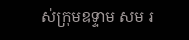ស់ក្រុមឧទ្ទាម សម រ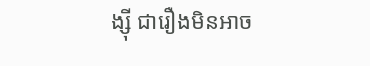ង្ស៊ី ជារឿងមិនអាច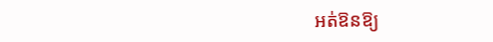អត់ឱនឱ្យ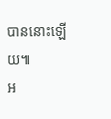បាននោះឡើយ៕
អ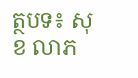ត្ថបទ៖ សុខ លាភ